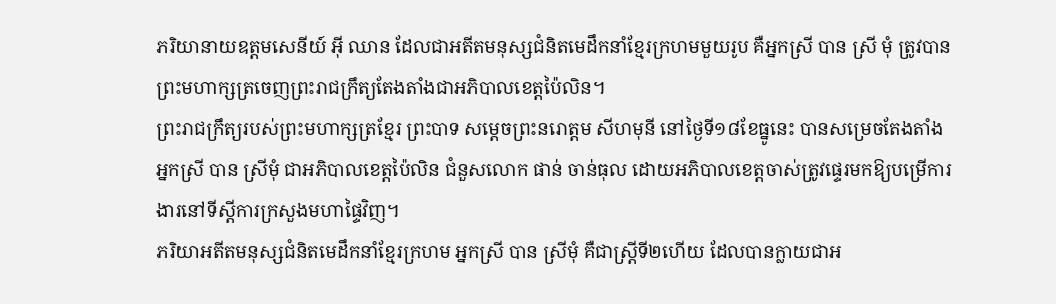ភរិយានាយឧត្តមសេនីយ៍ អ៊ី ឈាន ដែលជាអតីតមនុស្សជំនិតមេដឹកនាំខ្មែរក្រហមមួយរូប គឺអ្នកស្រី បាន ស្រី មុំ ត្រូវបានព្រះមហាក្សត្រចេញព្រះរាជក្រឹត្យតែងតាំងជាអភិបាលខេត្តប៉ៃលិន។
ព្រះរាជក្រឹត្យរបស់ព្រះមហាក្សត្រខ្មែរ ព្រះបាទ សម្តេចព្រះនរោត្តម សីហមុនី នៅថ្ងៃទី១៨ខែធ្នូនេះ បានសម្រេចតែងតាំងអ្នកស្រី បាន ស្រីមុំ ជាអភិបាលខេត្តប៉ៃលិន ជំនួសលោក ផាន់ ចាន់ធុល ដោយអភិបាលខេត្តចាស់ត្រូវផ្ទេរមកឱ្យបម្រើការងារនៅទីស្តីការក្រសួងមហាផ្ទៃវិញ។
ភរិយាអតីតមនុស្សជំនិតមេដឹកនាំខ្មែរក្រហម អ្នកស្រី បាន ស្រីមុំ គឺជាស្រ្តីទី២ហើយ ដែលបានក្លាយជាអ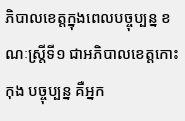ភិបាលខេត្តក្នុងពេលបច្ចុប្បន្ន ខណៈស្រ្តីទី១ ជាអភិបាលខេត្តកោះកុង បច្ចុប្បន្ន គឺអ្នក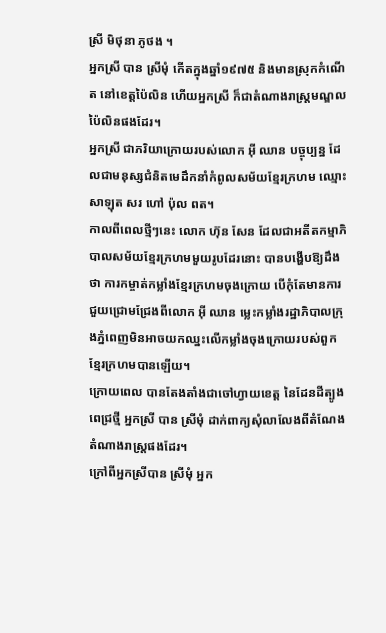ស្រី មិថុនា ភូថង ។
អ្នកស្រី បាន ស្រីមុំ កើតក្នុងឆ្នាំ១៩៧៥ និងមានស្រុកកំណើត នៅខេត្តប៉ៃលិន ហើយអ្នកស្រី ក៏ជាតំណាងរាស្រ្តមណ្ឌលប៉ៃលិនផងដែរ។
អ្នកស្រី ជាភរិយាក្រោយរបស់លោក អ៊ី ឈាន បច្ចុប្បន្ន ដែលជាមនុស្សជំនិតមេដឹកនាំកំពូលសម័យខ្មែរក្រហម ឈ្មោះ សាឡុត សរ ហៅ ប៉ុល ពត។
កាលពីពេលថ្មីៗនេះ លោក ហ៊ុន សែន ដែលជាអតីតកម្មាភិបាលសម័យខ្មែរក្រហមមួយរូបដែរនោះ បានបង្ហើបឱ្យដឹងថា ការកម្ចាត់កម្លាំងខ្មែរក្រហមចុងក្រោយ បើកុំតែមានការជួយជ្រោមជ្រែងពីលោក អ៊ី ឈាន ម្លេះកម្លាំងរដ្ឋាភិបាលក្រុងភ្នំពេញមិនអាចយកឈ្នះលើកម្លាំងចុងក្រោយរបស់ពួកខ្មែរក្រហមបានឡើយ។
ក្រោយពេល បានតែងតាំងជាចៅហ្វាយខេត្ត នៃដែនដីត្បូងពេជ្រថ្មី អ្នកស្រី បាន ស្រីមុំ ដាក់ពាក្យសុំលាលែងពីតំណែងតំណាងរាស្រ្តផងដែរ។
ក្រៅពីអ្នកស្រីបាន ស្រីមុំ អ្នក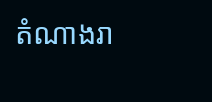តំណាងរា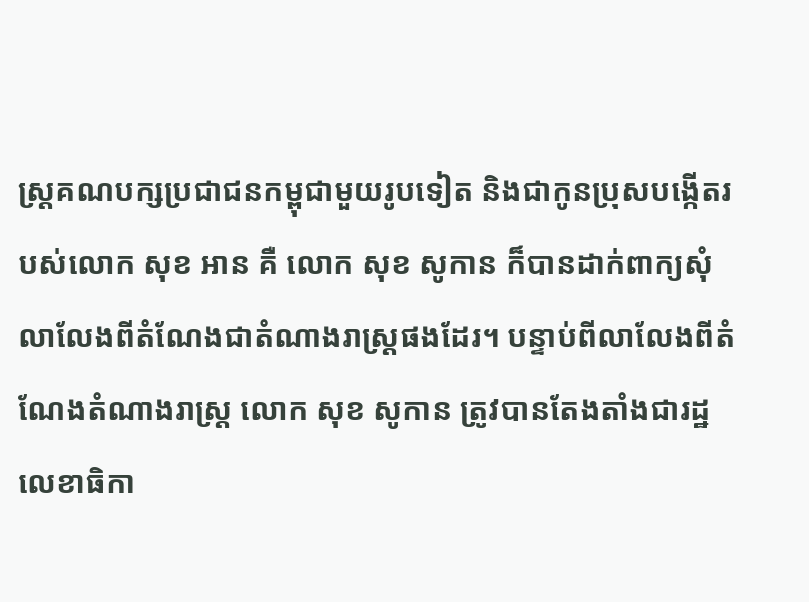ស្ត្រគណបក្សប្រជាជនកម្ពុជាមួយរូបទៀត និងជាកូនប្រុសបង្កើតរបស់លោក សុខ អាន គឺ លោក សុខ សូកាន ក៏បានដាក់ពាក្យសុំលាលែងពីតំណែងជាតំណាងរាស្រ្តផងដែរ។ បន្ទាប់ពីលាលែងពីតំណែងតំណាងរាស្ត្រ លោក សុខ សូកាន ត្រូវបានតែងតាំងជារដ្ឋលេខាធិកា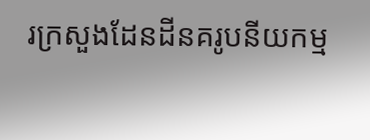រក្រសួងដែនដីនគរូបនីយកម្ម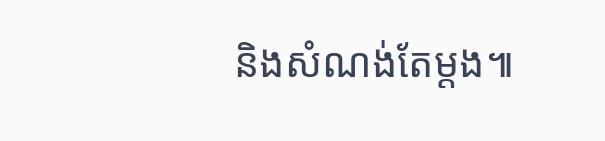និងសំណង់តែម្តង៕